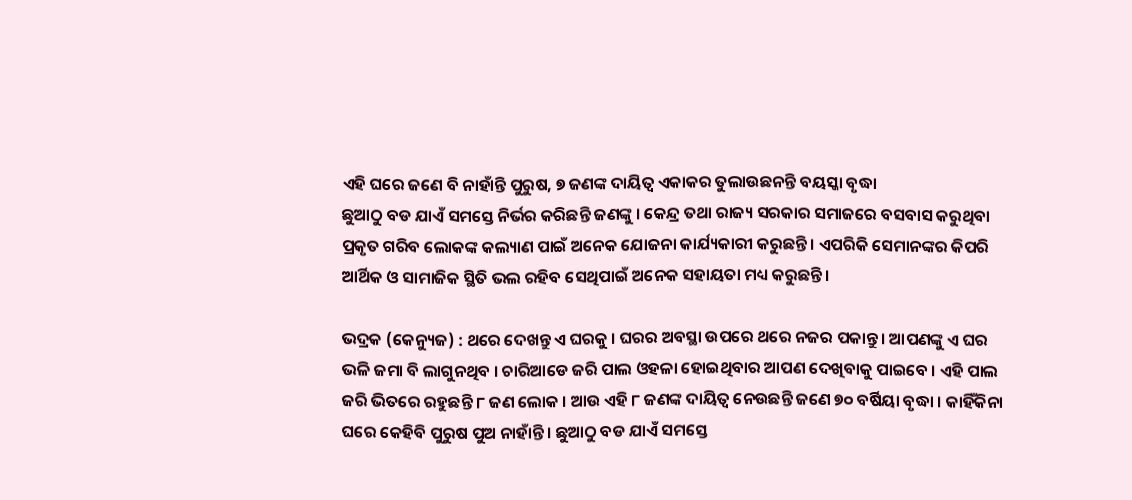ଏହି ଘରେ ଜଣେ ବି ନାହାଁନ୍ତି ପୁରୁଷ, ୭ ଜଣଙ୍କ ଦାୟିତ୍ୱ ଏକାକର ତୁଲାଉଛନନ୍ତି ବୟସ୍କା ବୃଦ୍ଧା
ଛୁଆଠୁ ବଡ ଯାଏଁ ସମସ୍ତେ ନିର୍ଭର କରିଛନ୍ତି ଜଣଙ୍କୁ । କେନ୍ଦ୍ର ତଥା ରାଜ୍ୟ ସରକାର ସମାଜରେ ବସବାସ କରୁଥିବା ପ୍ରକୃତ ଗରିବ ଲୋକଙ୍କ କଲ୍ୟାଣ ପାଇଁ ଅନେକ ଯୋଜନା କାର୍ଯ୍ୟକାରୀ କରୁଛନ୍ତି । ଏପରିକି ସେମାନଙ୍କର କିପରି ଆର୍ଥିକ ଓ ସାମାଜିକ ସ୍ଥିତି ଭଲ ରହିବ ସେଥିପାଇଁ ଅନେକ ସହାୟତା ମଧ୍ୟ କରୁଛନ୍ତି ।

ଭଦ୍ରକ (କେନ୍ୟୁଜ) : ଥରେ ଦେଖନ୍ତୁ ଏ ଘରକୁ । ଘରର ଅବସ୍ଥା ଉପରେ ଥରେ ନଜର ପକାନ୍ତୁ । ଆପଣଙ୍କୁ ଏ ଘର ଭଳି ଜମା ବି ଲାଗୁନଥିବ । ଚାରିଆଡେ ଜରି ପାଲ ଓହଳା ହୋଇଥିବାର ଆପଣ ଦେଖିବାକୁ ପାଇବେ । ଏହି ପାଲ ଜରି ଭିତରେ ରହୁଛନ୍ତି ୮ ଜଣ ଲୋକ । ଆଉ ଏହି ୮ ଜଣଙ୍କ ଦାୟିତ୍ୱ ନେଉଛନ୍ତି ଜଣେ ୭୦ ବର୍ଷିୟା ବୃଦ୍ଧା । କାହିଁକିନା ଘରେ କେହିବି ପୁରୁଷ ପୁଅ ନାହାଁନ୍ତି । ଛୁଆଠୁ ବଡ ଯାଏଁ ସମସ୍ତେ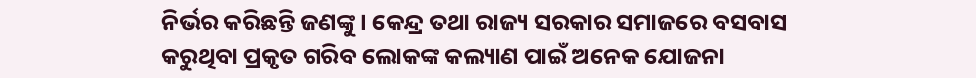ନିର୍ଭର କରିଛନ୍ତି ଜଣଙ୍କୁ । କେନ୍ଦ୍ର ତଥା ରାଜ୍ୟ ସରକାର ସମାଜରେ ବସବାସ କରୁଥିବା ପ୍ରକୃତ ଗରିବ ଲୋକଙ୍କ କଲ୍ୟାଣ ପାଇଁ ଅନେକ ଯୋଜନା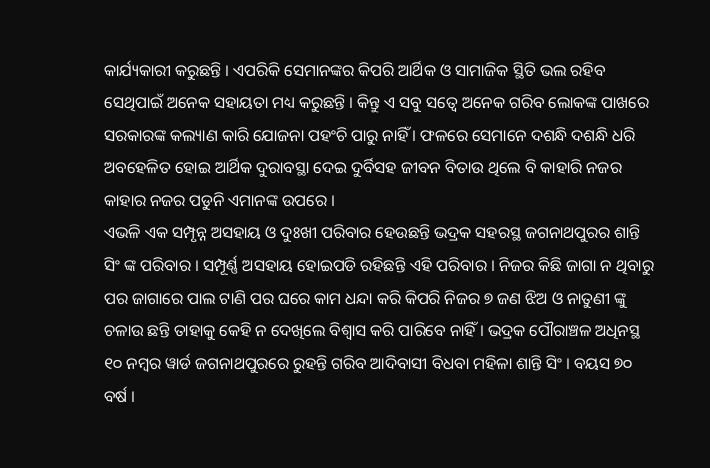କାର୍ଯ୍ୟକାରୀ କରୁଛନ୍ତି । ଏପରିକି ସେମାନଙ୍କର କିପରି ଆର୍ଥିକ ଓ ସାମାଜିକ ସ୍ଥିତି ଭଲ ରହିବ ସେଥିପାଇଁ ଅନେକ ସହାୟତା ମଧ୍ୟ କରୁଛନ୍ତି । କିନ୍ତୁ ଏ ସବୁ ସତ୍ୱେ ଅନେକ ଗରିବ ଲୋକଙ୍କ ପାଖରେ ସରକାରଙ୍କ କଲ୍ୟାଣ କାରି ଯୋଜନା ପହଂଚି ପାରୁ ନାହିଁ । ଫଳରେ ସେମାନେ ଦଶନ୍ଧି ଦଶନ୍ଧି ଧରି ଅବହେଳିତ ହୋଇ ଆର୍ଥିକ ଦୁରାବସ୍ଥା ଦେଇ ଦୁର୍ବିସହ ଜୀବନ ବିତାଉ ଥିଲେ ବି କାହାରି ନଜର କାହାର ନଜର ପଡୁନି ଏମାନଙ୍କ ଉପରେ ।
ଏଭଳି ଏକ ସମ୍ପୃନ୍ନ ଅସହାୟ ଓ ଦୁଃଖୀ ପରିବାର ହେଉଛନ୍ତି ଭଦ୍ରକ ସହରସ୍ଥ ଜଗନାଥପୁରର ଶାନ୍ତି ସିଂ ଙ୍କ ପରିବାର । ସମ୍ପୂର୍ଣ୍ଣ ଅସହାୟ ହୋଇପଡି ରହିଛନ୍ତି ଏହି ପରିବାର । ନିଜର କିଛି ଜାଗା ନ ଥିବାରୁ ପର ଜାଗାରେ ପାଲ ଟାଣି ପର ଘରେ କାମ ଧନ୍ଦା କରି କିପରି ନିଜର ୭ ଜଣ ଝିଅ ଓ ନାତୁଣୀ ଙ୍କୁ ଚଳାଉ ଛନ୍ତି ତାହାକୁ କେହି ନ ଦେଖିଲେ ବିଶ୍ୱାସ କରି ପାରିବେ ନାହିଁ । ଭଦ୍ରକ ପୌରାଞ୍ଚଳ ଅଧିନସ୍ଥ ୧୦ ନମ୍ବର ୱାର୍ଡ ଜଗନାଥପୁରରେ ରୁହନ୍ତି ଗରିବ ଆଦିବାସୀ ବିଧବା ମହିଳା ଶାନ୍ତି ସିଂ । ବୟସ ୭୦ ବର୍ଷ ।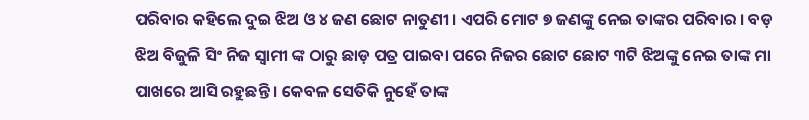ପରିବାର କହିଲେ ଦୁଇ ଝିଅ ଓ ୪ ଜଣ ଛୋଟ ନାତୁଣୀ । ଏପରି ମୋଟ ୭ ଜଣଙ୍କୁ ନେଇ ତାଙ୍କର ପରିବାର । ବଡ଼ ଝିଅ ବିଜୁଳି ସିଂ ନିଜ ସ୍ୱାମୀ ଙ୍କ ଠାରୁ ଛାଡ଼ ପତ୍ର ପାଇବା ପରେ ନିଜର ଛୋଟ ଛୋଟ ୩ଟି ଝିଅଙ୍କୁ ନେଇ ତାଙ୍କ ମା ପାଖରେ ଆସି ରହୁଛନ୍ତି । କେବଳ ସେତିକି ନୁହେଁ ତାଙ୍କ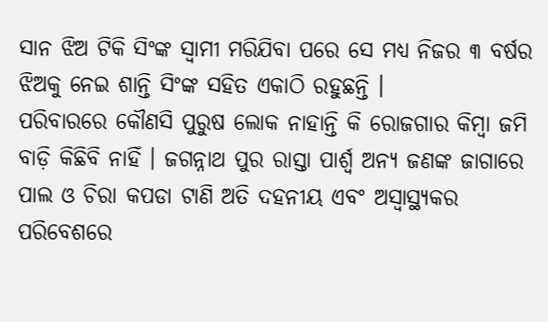ସାନ ଝିଅ ଟିକି ସିଂଙ୍କ ସ୍ୱାମୀ ମରିଯିବା ପରେ ସେ ମଧ୍ୟ ନିଜର ୩ ବର୍ଷର ଝିଅକୁ ନେଇ ଶାନ୍ତି ସିଂଙ୍କ ସହିତ ଏକାଠି ରହୁଛନ୍ତି ।
ପରିବାରରେ କୌଣସି ପୁରୁଷ ଲୋକ ନାହାନ୍ତି କି ରୋଜଗାର କିମ୍ବା ଜମି ବାଡ଼ି କିଛିବି ନାହିଁ । ଜଗନ୍ନାଥ ପୁର ରାସ୍ତା ପାର୍ଶ୍ଵ ଅନ୍ୟ ଜଣଙ୍କ ଜାଗାରେ ପାଲ ଓ ଚିରା କପଡା ଟାଣି ଅତି ଦହନୀୟ ଏବଂ ଅସ୍ୱାସ୍ଥ୍ୟକର ପରିବେଶରେ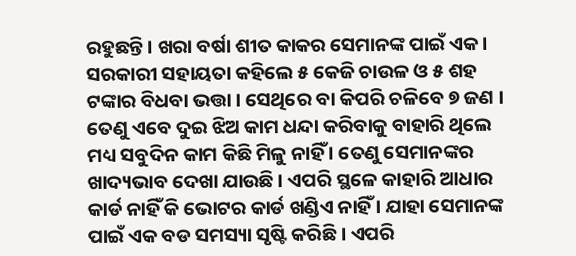ରହୁଛନ୍ତି । ଖରା ବର୍ଷା ଶୀତ କାକର ସେମାନଙ୍କ ପାଇଁ ଏକ । ସରକାରୀ ସହାୟତା କହିଲେ ୫ କେଜି ଚାଉଳ ଓ ୫ ଶହ ଟଙ୍କାର ବିଧବା ଭତ୍ତା । ସେଥିରେ ବା କିପରି ଚଳିବେ ୭ ଜଣ । ତେଣୁ ଏବେ ଦୁଇ ଝିଅ କାମ ଧନ୍ଦା କରିବାକୁ ବାହାରି ଥିଲେ ମଧ୍ୟ ସବୁଦିନ କାମ କିଛି ମିଳୁ ନାହିଁ । ତେଣୁ ସେମାନଙ୍କର ଖାଦ୍ୟଭାବ ଦେଖା ଯାଉଛି । ଏପରି ସ୍ଥଳେ କାହାରି ଆଧାର କାର୍ଡ ନାହିଁ କି ଭୋଟର କାର୍ଡ ଖଣ୍ଡିଏ ନାହିଁ । ଯାହା ସେମାନଙ୍କ ପାଇଁ ଏକ ବଡ ସମସ୍ୟା ସୃଷ୍ଟି କରିଛି । ଏପରି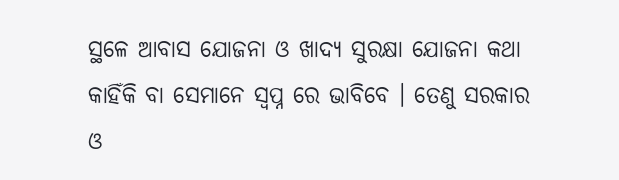ସ୍ଥଳେ ଆବାସ ଯୋଜନା ଓ ଖାଦ୍ୟ ସୁରକ୍ଷା ଯୋଜନା କଥା କାହିଁକି ବା ସେମାନେ ସ୍ୱପ୍ନ ରେ ଭାବିବେ । ତେଣୁ ସରକାର ଓ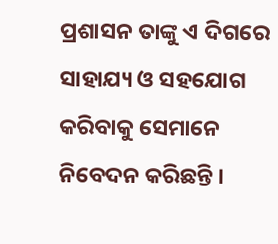ପ୍ରଶାସନ ତାଙ୍କୁ ଏ ଦିଗରେ ସାହାଯ୍ୟ ଓ ସହଯୋଗ କରିବାକୁ ସେମାନେ ନିବେଦନ କରିଛନ୍ତି ।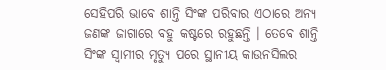ସେହିପରି ଭାବେ ଶାନ୍ତି ସିଂଙ୍କ ପରିବାର ଏଠାରେ ଅନ୍ୟ ଜଣଙ୍କ ଜାଗାରେ ବହୁ କଷ୍ଟରେ ରହୁଛନ୍ତି । ତେବେ ଶାନ୍ତି ସିଂଙ୍କ ସ୍ୱାମୀର ମୃତ୍ୟୁ ପରେ ସ୍ଥାନୀୟ କାଉନସିଲର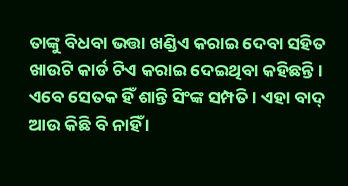ତାଙ୍କୁ ବିଧବା ଭତ୍ତା ଖଣ୍ଡିଏ କରାଇ ଦେବା ସହିତ ଖାଉଟି କାର୍ଡ ଟିଏ କରାଇ ଦେଇଥିବା କହିଛନ୍ତି । ଏବେ ସେତକ ହିଁ ଶାନ୍ତି ସିଂଙ୍କ ସମ୍ପତି । ଏହା ବାଦ୍ ଆଉ କିଛି ବି ନାହିଁ ।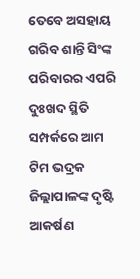ତେବେ ଅସହାୟ ଗରିବ ଶାନ୍ତି ସିଂଙ୍କ ପରିବାରର ଏପରି ଦୁଃଖଦ ସ୍ଥିତି ସମ୍ପର୍କରେ ଆମ ଟିମ ଭଦ୍ରକ ଜିଲ୍ଲାପାଳଙ୍କ ଦୃଷ୍ଟି ଆକର୍ଷଣ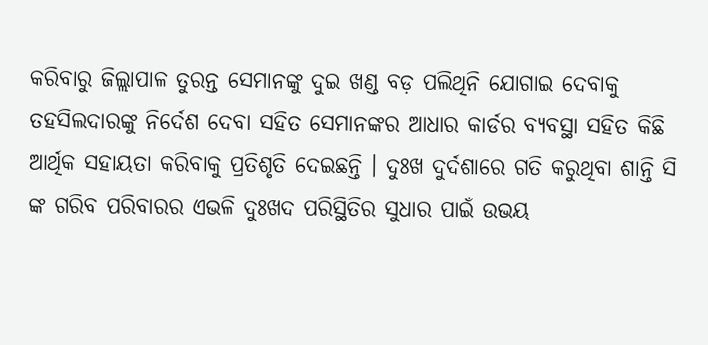କରିବାରୁ ଜିଲ୍ଲାପାଳ ତୁରନ୍ତ ସେମାନଙ୍କୁ ଦୁଇ ଖଣ୍ଡ ବଡ଼ ପଲିଥିନି ଯୋଗାଇ ଦେବାକୁ ତହସିଲଦାରଙ୍କୁ ନିର୍ଦେଶ ଦେବା ସହିତ ସେମାନଙ୍କର ଆଧାର କାର୍ଡର ବ୍ୟବସ୍ଥା ସହିତ କିଛି ଆର୍ଥିକ ସହାୟତା କରିବାକୁ ପ୍ରତିଶୃତି ଦେଇଛନ୍ତି । ଦୁଃଖ ଦୁର୍ଦଶାରେ ଗତି କରୁଥିବା ଶାନ୍ତି ସି ଙ୍କ ଗରିବ ପରିବାରର ଏଭଳି ଦୁଃଖଦ ପରିସ୍ଥିତିର ସୁଧାର ପାଇଁ ଉଭୟ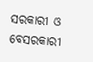ସରକାରୀ ଓ ବେସରକାରୀ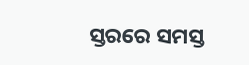ସ୍ତରରେ ସମସ୍ତ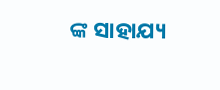ଙ୍କ ସାହାଯ୍ୟ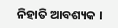ନିହାତି ଆବଶ୍ୟକ ।